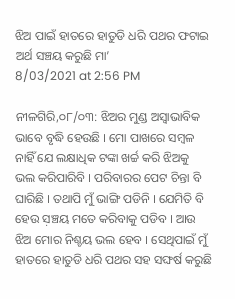ଝିଅ ପାଇଁ ହାତରେ ହାତୁଡି ଧରି ପଥର ଫଟାଇ ଅର୍ଥ ସଞ୍ଚୟ କରୁଛି ମା’
8/03/2021 at 2:56 PM

ନୀଳଗିରି,୦୮/୦୩: ଝିଅର ମୁଣ୍ଡ ଅସ୍ୱାଭାବିକ ଭାବେ ବୃଦ୍ଧି ହେଉଛି । ମୋ ପାଖରେ ସମ୍ବଳ ନାହିଁ ଯେ ଲକ୍ଷାଧିକ ଟଙ୍କା ଖର୍ଚ୍ଚ କରି ଝିଅକୁ ଭଲ କରିପାରିବି । ପରିବାରର ପେଟ ଚିନ୍ତା ବି ଘାରିଛି । ତଥାପି ମୁଁ ଭାଙ୍ଗି ପଡିନି । ଯେମିତି ବି ହେଉ ସ଼ଞ୍ଚୟ ମତେ କରିବାକୁ ପଡିବ । ଆଉ ଝିଅ ମୋର ନିଶ୍ଚୟ ଭଲ ହେବ । ସେଥିପାଇଁ ମୁଁ ହାତରେ ହାତୁଡି ଧରି ପଥର ସହ ସଙ୍ଘର୍ଷ କରୁଛି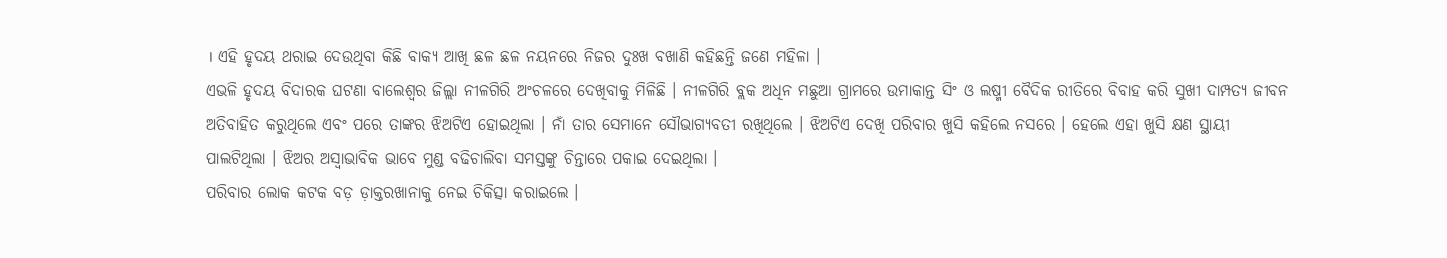। ଏହି ହୃଦୟ ଥରାଇ ଦେଉଥିବା କିଛି ବାକ୍ୟ ଆଖି ଛଳ ଛଳ ନୟନରେ ନିଜର ଦୁଃଖ ବଖାଣି କହିଛନ୍ତି ଜଣେ ମହିଳା ।
ଏଭଳି ହୃଦୟ ବିଦାରକ ଘଟଣା ବାଲେଶ୍ଵର ଜିଲ୍ଲା ନୀଳଗିରି ଅଂଚଳରେ ଦେଖିବାକୁ ମିଳିଛି । ନୀଳଗିରି ବ୍ଲକ ଅଧିନ ମଛୁଆ ଗ୍ରାମରେ ଉମାକାନ୍ତ ସିଂ ଓ ଲଷ୍ମୀ ବୈଦିକ ରୀତିରେ ବିବାହ କରି ସୁଖୀ ଦାମ୍ପତ୍ୟ ଜୀବନ ଅତିବାହିତ କରୁଥିଲେ ଏବଂ ପରେ ତାଙ୍କର ଝିଅଟିଏ ହୋଇଥିଲା । ନାଁ ତାର ସେମାନେ ସୌଭାଗ୍ୟବତୀ ରଖିଥିଲେ । ଝିଅଟିଏ ଦେଖି ପରିବାର ଖୁସି କହିଲେ ନସରେ । ହେଲେ ଏହା ଖୁସି କ୍ଷଣ ସ୍ଥାୟୀ ପାଲଟିଥିଲା । ଝିଅର ଅସ୍ୱାଭାବିକ ଭାବେ ମୁଣ୍ଡ ବଢିଚାଲିବା ସମସ୍ତଙ୍କୁ ଚିନ୍ତାରେ ପକାଇ ଦେଇଥିଲା ।
ପରିବାର ଲୋକ କଟକ ବଡ଼ ଡ଼ାକ୍ତରଖାନାକୁ ନେଇ ଚିକିତ୍ସା କରାଇଲେ ।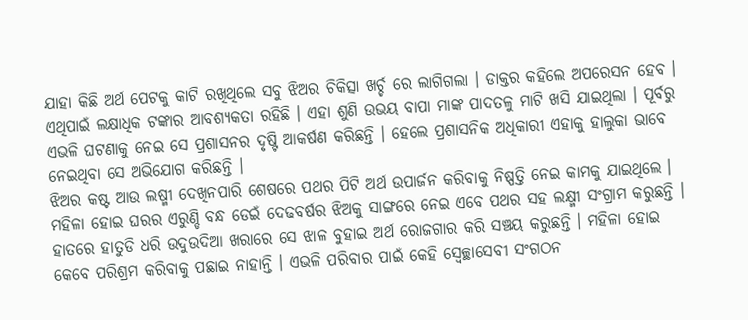ଯାହା କିଛି ଅର୍ଥ ପେଟକୁ କାଟି ରଖିଥିଲେ ସବୁ ଝିଅର ଚିକିତ୍ସା ଖର୍ଚ୍ଚ ରେ ଲାଗିଗଲା । ଡାକ୍ତର କହିଲେ ଅପରେସନ ହେବ । ଏଥିପାଇଁ ଲକ୍ଷାଧିକ ଟଙ୍କାର ଆବଶ୍ୟକତା ରହିଛି । ଏହା ଶୁଣି ଉଭୟ ବାପା ମାଙ୍କ ପାଦତଳୁ ମାଟି ଖସି ଯାଇଥିଲା । ପୂର୍ବରୁ ଏଭଳି ଘଟଣାକୁ ନେଇ ସେ ପ୍ରଶାସନର ଦୃଷ୍ଟି ଆକର୍ଷଣ କରିଛନ୍ତି । ହେଲେ ପ୍ରଶାସନିକ ଅଧିକାରୀ ଏହାକୁ ହାଲୁକା ଭାବେ ନେଇଥିବା ସେ ଅଭିଯୋଗ କରିଛନ୍ତି ।
ଝିଅର କଷ୍ଟ ଆଉ ଲଷ୍ମୀ ଦେଖିନପାରି ଶେଷରେ ପଥର ପିଟି ଅର୍ଥ ଉପାର୍ଜନ କରିବାକୁ ନିଷ୍ପତ୍ତି ନେଇ କାମକୁ ଯାଇଥିଲେ । ମହିଳା ହୋଇ ଘରର ଏରୁଣ୍ଡି ବନ୍ଧ ଡେଇଁ ଦେଢବର୍ଷର ଝିଅକୁ ସାଙ୍ଗରେ ନେଇ ଏବେ ପଥର ସହ ଲକ୍ଷ୍ମୀ ସଂଗ୍ରାମ କରୁଛନ୍ତି । ହାତରେ ହାତୁଡି ଧରି ଉଦୁଉଦିଆ ଖରାରେ ସେ ଝାଳ ବୁହାଇ ଅର୍ଥ ରୋଜଗାର କରି ସଞ୍ଚୟ କରୁଛନ୍ତି । ମହିଳା ହୋଇ କେବେ ପରିଶ୍ରମ କରିବାକୁ ପଛାଇ ନାହାନ୍ତି । ଏଭଳି ପରିବାର ପାଇଁ କେହି ସ୍ୱେଚ୍ଛାସେବୀ ସଂଗଠନ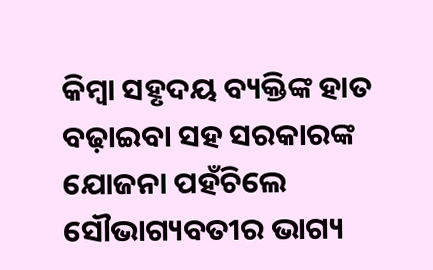କିମ୍ବା ସହୃଦୟ ବ୍ୟକ୍ତିଙ୍କ ହାତ ବଢ଼ାଇବା ସହ ସରକାରଙ୍କ ଯୋଜନା ପହଁଚିଲେ ସୌଭାଗ୍ୟବତୀର ଭାଗ୍ୟ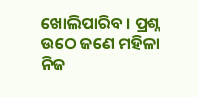ଖୋଲିପାରିବ । ପ୍ରଶ୍ନ ଉଠେ ଜଣେ ମହିଳା ନିଜ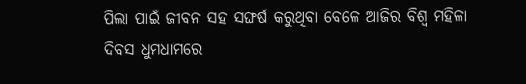ପିଲା ପାଇଁ ଜୀବନ ସହ ସଙ୍ଘର୍ଷ କରୁଥିବା ବେଳେ ଆଜିର ବିଶ୍ୱ ମହିଳା ଦିବସ ଧୁମଧାମରେ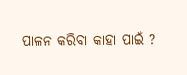ପାଳନ କରିବା କାହା ପାଇଁ ?